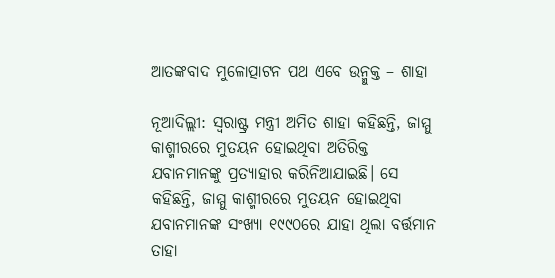ଆତଙ୍କବାଦ ମୁଳୋତ୍ପାଟନ ପଥ ଏବେ ଉନ୍ମୁକ୍ତ – ଶାହା

ନୂଆଦିଲ୍ଲୀ: ସ୍ୱରାଷ୍ଟ୍ର ମନ୍ତ୍ରୀ ଅମିତ ଶାହା କହିଛନ୍ତି, ଜାମ୍ମୁ କାଶ୍ମୀରରେ ମୁତୟନ ହୋଇଥିବା ଅତିରିକ୍ତ ଯବାନମାନଙ୍କୁ ପ୍ରତ୍ୟାହାର କରିନିଆଯାଇଛି। ସେ କହିଛନ୍ତି, ଜାମ୍ମୁ କାଶ୍ମୀରରେ ମୁତୟନ ହୋଇଥିବା ଯବାନମାନଙ୍କ ସଂଖ୍ୟା ୧୯୯୦ରେ ଯାହା ଥିଲା ବର୍ତ୍ତମାନ ତାହା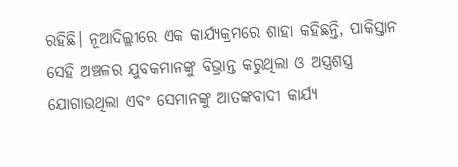ରହିଛି। ନୂଆଦିଲ୍ଲୀରେ ଏକ କାର୍ଯ୍ୟକ୍ରମରେ ଶାହା କହିଛନ୍ତି, ପାକିସ୍ତାନ ସେହି ଅଞ୍ଚଳର ଯୁବକମାନଙ୍କୁ ବିଭ୍ରାନ୍ତ କରୁଥିଲା ଓ ଅସ୍ତ୍ରଶସ୍ତ୍ର ଯୋଗାଉଥିଲା ଏବଂ ସେମାନଙ୍କୁ ଆତଙ୍କବାଦୀ କାର୍ଯ୍ୟ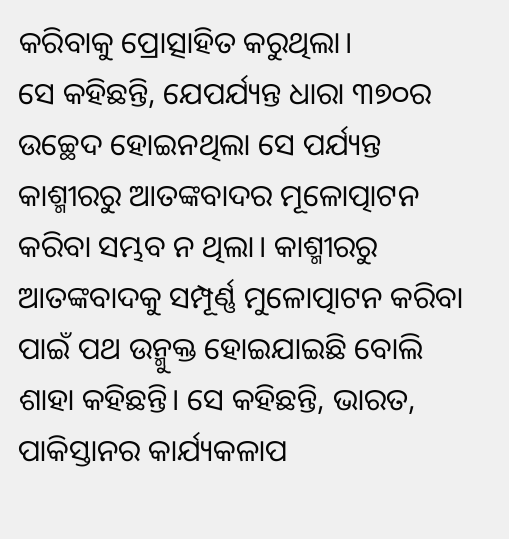କରିବାକୁ ପ୍ରୋତ୍ସାହିତ କରୁଥିଲା।
ସେ କହିଛନ୍ତି, ଯେପର୍ଯ୍ୟନ୍ତ ଧାରା ୩୭୦ର ଉଚ୍ଛେଦ ହୋଇନଥିଲା ସେ ପର୍ଯ୍ୟନ୍ତ କାଶ୍ମୀରରୁ ଆତଙ୍କବାଦର ମୂଳୋତ୍ପାଟନ କରିବା ସମ୍ଭବ ନ ଥିଲା। କାଶ୍ମୀରରୁ ଆତଙ୍କବାଦକୁ ସମ୍ପୂର୍ଣ୍ଣ ମୁଳୋତ୍ପାଟନ କରିବା ପାଇଁ ପଥ ଉନ୍ମୁକ୍ତ ହୋଇଯାଇଛି ବୋଲି ଶାହା କହିଛନ୍ତି। ସେ କହିଛନ୍ତି, ଭାରତ, ପାକିସ୍ତାନର କାର୍ଯ୍ୟକଳାପ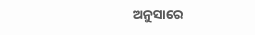ଅନୁସାରେ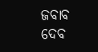ଜବାବ ଦେବ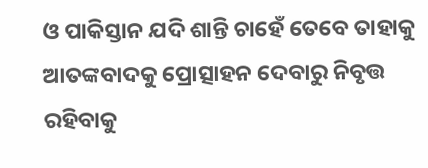ଓ ପାକିସ୍ତାନ ଯଦି ଶାନ୍ତି ଚାହେଁ ତେବେ ତାହାକୁ ଆତଙ୍କବାଦକୁ ପ୍ରୋତ୍ସାହନ ଦେବାରୁ ନିବୃତ୍ତ ରହିବାକୁ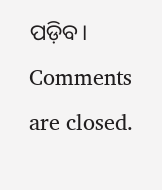ପଡ଼ିବ।
Comments are closed.